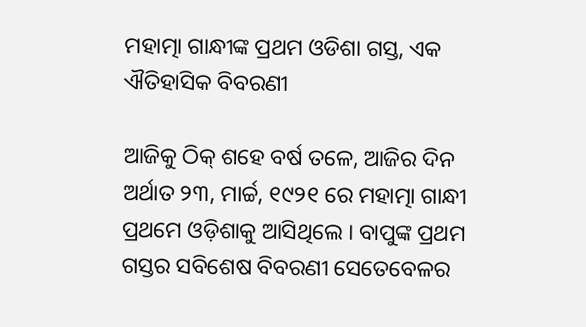ମହାତ୍ମା ଗାନ୍ଧୀଙ୍କ ପ୍ରଥମ ଓଡିଶା ଗସ୍ତ, ଏକ ଐତିହାସିକ ବିବରଣୀ

ଆଜିକୁ ଠିକ୍ ଶହେ ବର୍ଷ ତଳେ, ଆଜିର ଦିନ ଅର୍ଥାତ ୨୩, ମାର୍ଚ୍ଚ, ୧୯୨୧ ରେ ମହାତ୍ମା ଗାନ୍ଧୀ ପ୍ରଥମେ ଓଡ଼ିଶାକୁ ଆସିଥିଲେ । ବାପୁଙ୍କ ପ୍ରଥମ ଗସ୍ତର ସବିଶେଷ ବିବରଣୀ ସେତେବେଳର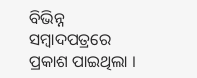ବିଭିନ୍ନ ସମ୍ବାଦପତ୍ରରେ ପ୍ରକାଶ ପାଇଥିଲା ।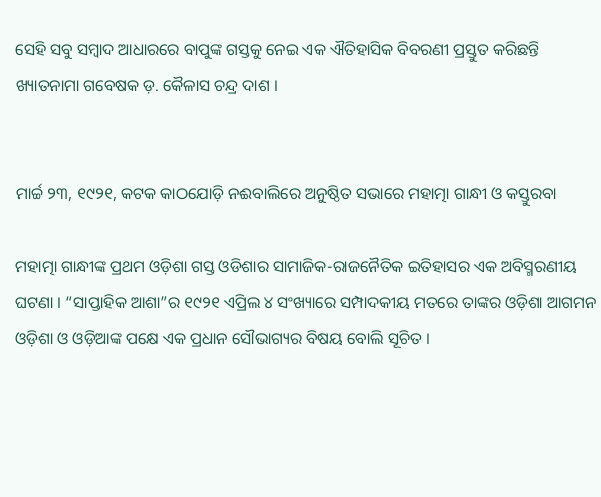ସେହି ସବୁ ସମ୍ବାଦ ଆଧାରରେ ବାପୁଙ୍କ ଗସ୍ତକୁ ନେଇ ଏକ ଐତିହାସିକ ବିବରଣୀ ପ୍ରସ୍ତୁତ କରିଛନ୍ତି ଖ୍ୟାତନାମା ଗବେଷକ ଡ଼. କୈଳାସ ଚନ୍ଦ୍ର ଦାଶ ।


ମାର୍ଚ୍ଚ ୨୩, ୧୯୨୧, କଟକ କାଠଯୋଡ଼ି ନଈବାଲିରେ ଅନୁଷ୍ଠିତ ସଭାରେ ମହାତ୍ମା ଗାନ୍ଧୀ ଓ କସ୍ତୁରବା

ମହାତ୍ମା ଗାନ୍ଧୀଙ୍କ ପ୍ରଥମ ଓଡ଼ିଶା ଗସ୍ତ ଓଡିଶାର ସାମାଜିକ-ରାଜନୈତିକ ଇତିହାସର ଏକ ଅବିସ୍ମରଣୀୟ ଘଟଣା । “ସାପ୍ତାହିକ ଆଶା”ର ୧୯୨୧ ଏପ୍ରିଲ ୪ ସଂଖ୍ୟାରେ ସମ୍ପାଦକୀୟ ମତରେ ତାଙ୍କର ଓଡ଼ିଶା ଆଗମନ ଓଡ଼ିଶା ଓ ଓଡ଼ିଆଙ୍କ ପକ୍ଷେ ଏକ ପ୍ରଧାନ ସୌଭାଗ୍ୟର ବିଷୟ ବୋଲି ସୂଚିତ ।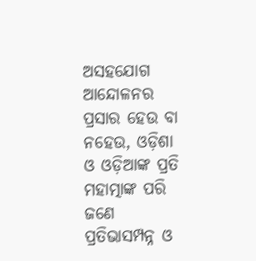ଅସହଯୋଗ ଆନ୍ଦୋଳନର ପ୍ରସାର ହେଉ ବା ନହେଉ, ଓଡ଼ିଶା ଓ ଓଡ଼ିଆଙ୍କ ପ୍ରତି ମହାତ୍ମାଙ୍କ ପରି ଜଣେ ପ୍ରତିଭାସମ୍ପନ୍ନ ଓ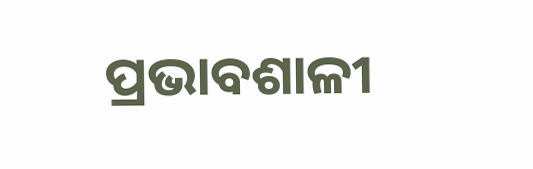ପ୍ରଭାବଶାଳୀ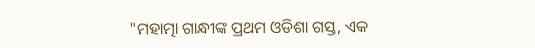"ମହାତ୍ମା ଗାନ୍ଧୀଙ୍କ ପ୍ରଥମ ଓଡିଶା ଗସ୍ତ, ଏକ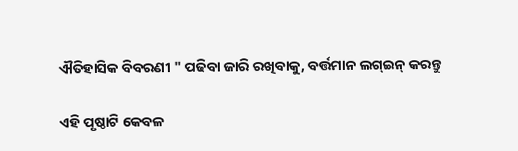ଐତିହାସିକ ବିବରଣୀ " ପଢିବା ଜାରି ରଖିବାକୁ, ବର୍ତ୍ତମାନ ଲଗ୍ଇନ୍ କରନ୍ତୁ

ଏହି ପୃଷ୍ଠାଟି କେବଳ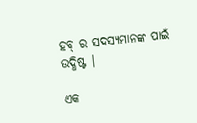ହବ୍ ର ସଦସ୍ୟମାନଙ୍କ ପାଇଁ ଉଦ୍ଧିଷ୍ଟ |

ଏକ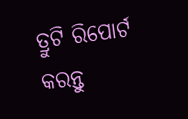ତ୍ରୁଟି ରିପୋର୍ଟ କରନ୍ତୁ